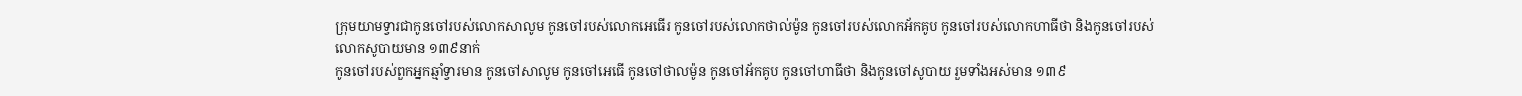ក្រុមយាមទ្វារជាកូនចៅរបស់លោកសាលូម កូនចៅរបស់លោកអេធើរ កូនចៅរបស់លោកថាល់ម៉ូន កូនចៅរបស់លោកអ័កគូប កូនចៅរបស់លោកហាធីថា និងកូនចៅរបស់លោកសូបាយមាន ១៣៩នាក់
កូនចៅរបស់ពួកអ្នកឆ្មាំទ្វារមាន កូនចៅសាលូម កូនចៅអេធើ កូនចៅថាលម៉ូន កូនចៅអ័កគូប កូនចៅហាធីថា និងកូនចៅសូបាយ រួមទាំងអស់មាន ១៣៩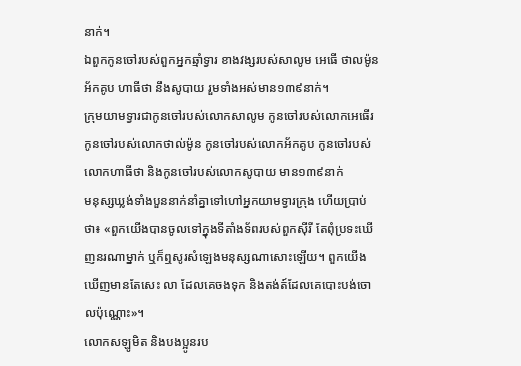នាក់។
ឯពួកកូនចៅរបស់ពួកអ្នកឆ្មាំទ្វារ ខាងវង្សរបស់សាលូម អេធើ ថាលម៉ូន អ័កគូប ហាធីថា នឹងសូបាយ រួមទាំងអស់មាន១៣៩នាក់។
ក្រុមយាមទ្វារជាកូនចៅរបស់លោកសាលូម កូនចៅរបស់លោកអេធើរ កូនចៅរបស់លោកថាល់ម៉ូន កូនចៅរបស់លោកអ័កគូប កូនចៅរបស់លោកហាធីថា និងកូនចៅរបស់លោកសូបាយ មាន១៣៩នាក់
មនុស្សឃ្លង់ទាំងបួននាក់នាំគ្នាទៅហៅអ្នកយាមទ្វារក្រុង ហើយប្រាប់ថា៖ «ពួកយើងបានចូលទៅក្នុងទីតាំងទ័ពរបស់ពួកស៊ីរី តែពុំប្រទះឃើញនរណាម្នាក់ ឬក៏ឮសូរសំឡេងមនុស្សណាសោះឡើយ។ ពួកយើងឃើញមានតែសេះ លា ដែលគេចងទុក និងតង់ត៍ដែលគេបោះបង់ចោលប៉ុណ្ណោះ»។
លោកសឡូមិត និងបងប្អូនរប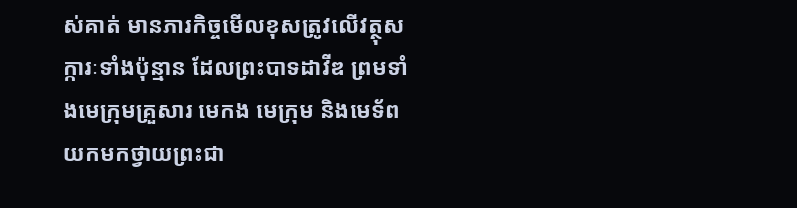ស់គាត់ មានភារកិច្ចមើលខុសត្រូវលើវត្ថុសក្ការៈទាំងប៉ុន្មាន ដែលព្រះបាទដាវីឌ ព្រមទាំងមេក្រុមគ្រួសារ មេកង មេក្រុម និងមេទ័ពយកមកថ្វាយព្រះជា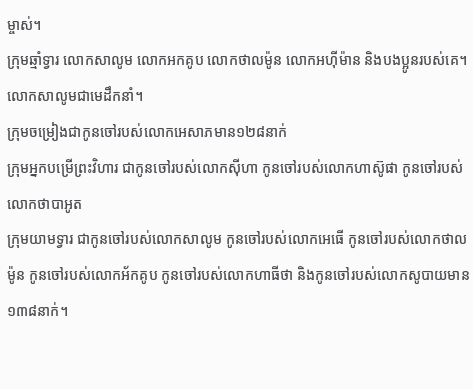ម្ចាស់។
ក្រុមឆ្មាំទ្វារ លោកសាលូម លោកអកគូប លោកថាលម៉ូន លោកអហ៊ីម៉ាន និងបងប្អូនរបស់គេ។ លោកសាលូមជាមេដឹកនាំ។
ក្រុមចម្រៀងជាកូនចៅរបស់លោកអេសាភមាន១២៨នាក់
ក្រុមអ្នកបម្រើព្រះវិហារ ជាកូនចៅរបស់លោកស៊ីហា កូនចៅរបស់លោកហាស៊ូផា កូនចៅរបស់លោកថាបាអូត
ក្រុមយាមទ្វារ ជាកូនចៅរបស់លោកសាលូម កូនចៅរបស់លោកអេធើ កូនចៅរបស់លោកថាលម៉ូន កូនចៅរបស់លោកអ័កគូប កូនចៅរបស់លោកហាធីថា និងកូនចៅរបស់លោកសូបាយមាន ១៣៨នាក់។